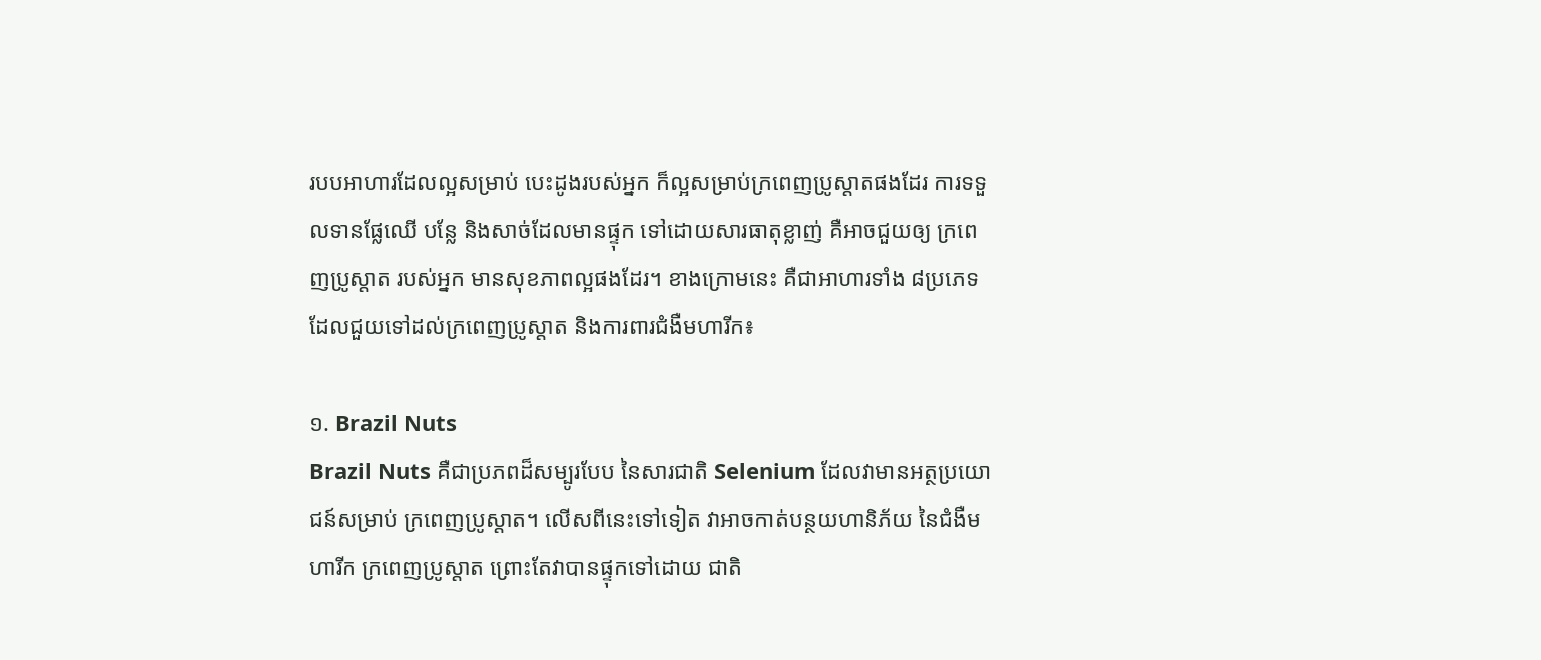របបអាហារដែលល្អសម្រាប់ បេះដូងរបស់អ្នក ក៏ល្អសម្រាប់ក្រពេញប្រូស្តាតផងដែរ ការទទួលទានផ្លែឈើ បន្លែ និងសាច់ដែលមានផ្ទុក ទៅដោយសារធាតុខ្លាញ់ គឺអាចជួយឲ្យ ក្រពេញប្រូស្តាត របស់អ្នក មានសុខភាពល្អផងដែរ។ ខាងក្រោមនេះ គឺជាអាហារទាំង ៨ប្រភេទ ដែលជួយទៅដល់ក្រពេញប្រូស្តាត និងការពារជំងឺមហារីក៖

១. Brazil Nuts
Brazil Nuts គឺជាប្រភពដ៏សម្បូរបែប នៃសារជាតិ Selenium ដែលវាមានអត្ថប្រយោជន៍សម្រាប់ ក្រពេញប្រូស្តាត។ លើសពីនេះទៅទៀត វាអាចកាត់បន្ថយហានិភ័យ នៃជំងឺមហារីក ក្រពេញប្រូស្តាត ព្រោះតែវាបានផ្ទុកទៅដោយ ជាតិ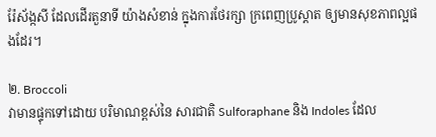រ៉ែស័ង្កសី ដែលដើរតួនាទី យ៉ាងសំខាន់ ក្នុងការថែរក្សា ក្រពេញប្រូស្តាត ឲ្យមានសុខភាពល្អផងដែរ។

២. Broccoli
វាមានផ្ទុកទៅដោយ បរិមាណខ្ពស់នៃ សារជាតិ Sulforaphane និង Indoles ដែល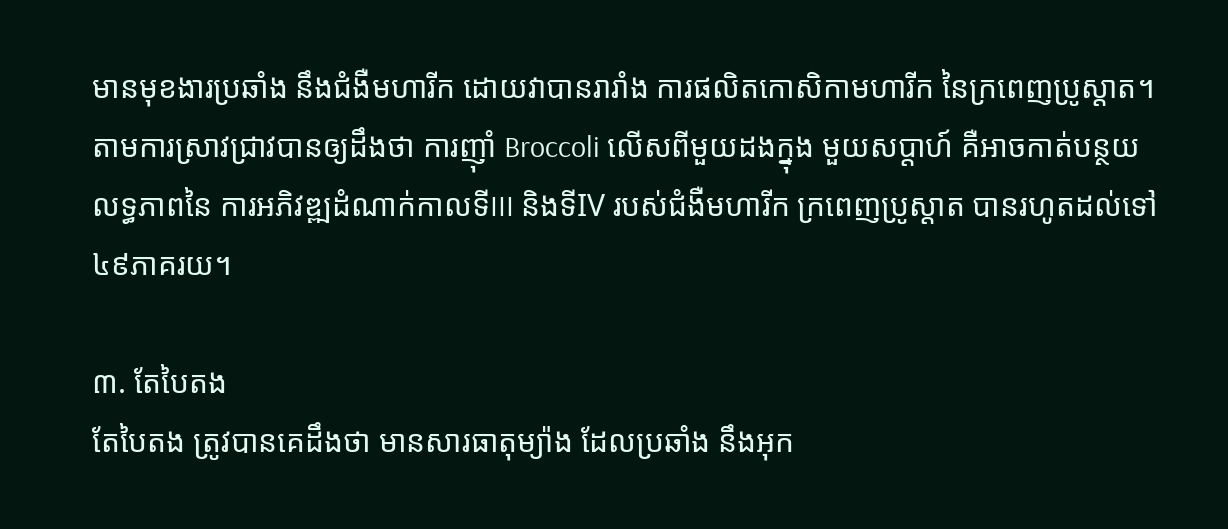មានមុខងារប្រឆាំង នឹងជំងឺមហារីក ដោយវាបានរារាំង ការផលិតកោសិកាមហារីក នៃក្រពេញប្រូស្តាត។ តាមការស្រាវជ្រាវបានឲ្យដឹងថា ការញ៉ាំ Broccoli លើសពីមួយដងក្នុង មួយសប្តាហ៍ គឺអាចកាត់បន្ថយលទ្ធភាពនៃ ការអភិវឌ្ឍដំណាក់កាលទីIII និងទីIV របស់ជំងឺមហារីក ក្រពេញប្រូស្តាត បានរហូតដល់ទៅ៤៩ភាគរយ។

៣. តែបៃតង
តែបៃតង ត្រូវបានគេដឹងថា មានសារធាតុម្យ៉ាង ដែលប្រឆាំង នឹងអុក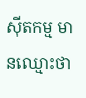ស៊ីតកម្ម មានឈ្មោះថា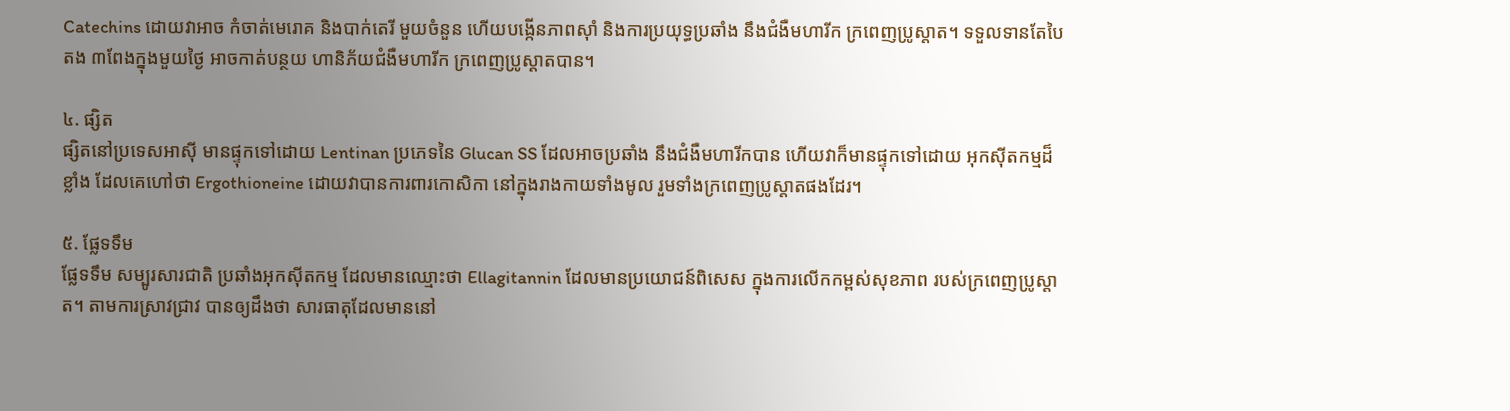Catechins ដោយវាអាច កំចាត់មេរោគ និងបាក់តេរី មួយចំនួន ហើយបង្កើនភាពស៊ាំ និងការប្រយុទ្ធប្រឆាំង នឹងជំងឺមហារីក ក្រពេញប្រូស្តាត។ ទទួលទានតែបៃតង ៣ពែងក្នុងមួយថ្ងៃ អាចកាត់បន្ថយ ហានិភ័យជំងឺមហារីក ក្រពេញប្រូស្តាតបាន។

៤. ផ្សិត
ផ្សិតនៅប្រទេសអាស៊ី មានផ្ទុកទៅដោយ Lentinan ប្រភេទនៃ Glucan SS ដែលអាចប្រឆាំង នឹងជំងឺមហារីកបាន ហើយវាក៏មានផ្ទុកទៅដោយ អុកស៊ីតកម្មដ៏ខ្លាំង ដែលគេហៅថា Ergothioneine ដោយវាបានការពារកោសិកា នៅក្នុងរាងកាយទាំងមូល រួមទាំងក្រពេញប្រូស្តាតផងដែរ។

៥. ផ្លែទទឹម
ផ្លែទទឹម សម្បូរសារជាតិ ប្រឆាំងអុកស៊ីតកម្ម ដែលមានឈ្មោះថា Ellagitannin ដែលមានប្រយោជន៍ពិសេស ក្នុងការលើកកម្ពស់សុខភាព របស់ក្រពេញប្រូស្តាត។ តាមការស្រាវជ្រាវ បានឲ្យដឹងថា សារធាតុដែលមាននៅ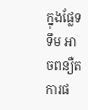ក្នុងផ្លែទទឹម អាចពន្យឺតការផ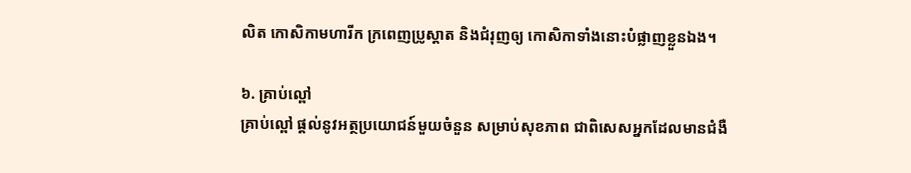លិត កោសិកាមហារីក ក្រពេញប្រូស្តាត និងជំរុញឲ្យ កោសិកាទាំងនោះបំផ្លាញខ្លួនឯង។

៦. គ្រាប់ល្ពៅ
គ្រាប់ល្ពៅ ផ្តល់នូវអត្ថប្រយោជន៍មួយចំនួន សម្រាប់សុខភាព ជាពិសេសអ្នកដែលមានជំងឺ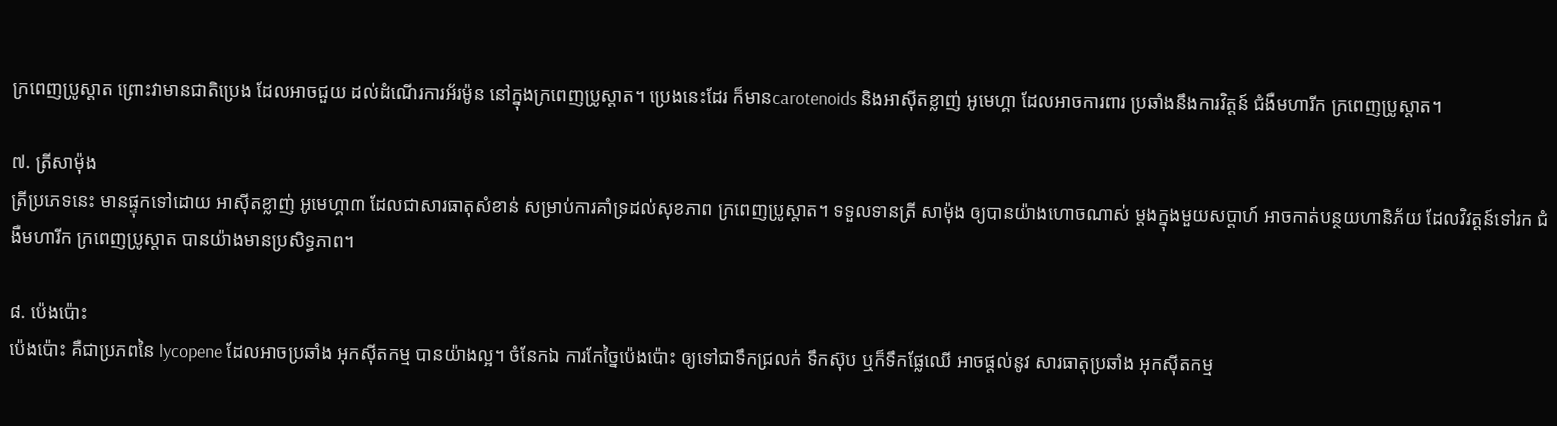ក្រពេញប្រូស្តាត ព្រោះវាមានជាតិប្រេង ដែលអាចជួយ ដល់ដំណើរការអ័រម៉ូន នៅក្នុងក្រពេញប្រូស្តាត។ ប្រេងនេះដែរ ក៏មានcarotenoids និងអាស៊ីតខ្លាញ់ អូមេហ្គា ដែលអាចការពារ ប្រឆាំងនឹងការវិត្តន៍ ជំងឺមហារីក ក្រពេញប្រូស្តាត។

៧. ត្រីសាម៉ុង
ត្រីប្រភេទនេះ មានផ្ទុកទៅដោយ អាស៊ីតខ្លាញ់ អូមេហ្គា៣ ដែលជាសារធាតុសំខាន់ សម្រាប់ការគាំទ្រដល់សុខភាព ក្រពេញប្រូស្តាត។ ទទួលទានត្រី សាម៉ុង ឲ្យបានយ៉ាងហោចណាស់ ម្តងក្នុងមួយសប្តាហ៍ អាចកាត់បន្ថយហានិភ័យ ដែលវិវត្តន៍ទៅរក ជំងឺមហារីក ក្រពេញប្រូស្តាត បានយ៉ាងមានប្រសិទ្ធភាព។

៨. ប៉េងប៉ោះ
ប៉េងប៉ោះ គឺជាប្រភពនៃ lycopene ដែលអាចប្រឆាំង អុកស៊ីតកម្ម បានយ៉ាងល្អ។ ចំនែកឯ ការកែច្នៃប៉េងប៉ោះ ឲ្យទៅជាទឹកជ្រលក់ ទឹកស៊ុប ឬក៏ទឹកផ្លែឈើ អាចផ្តល់នូវ សារធាតុប្រឆាំង អុកស៊ីតកម្ម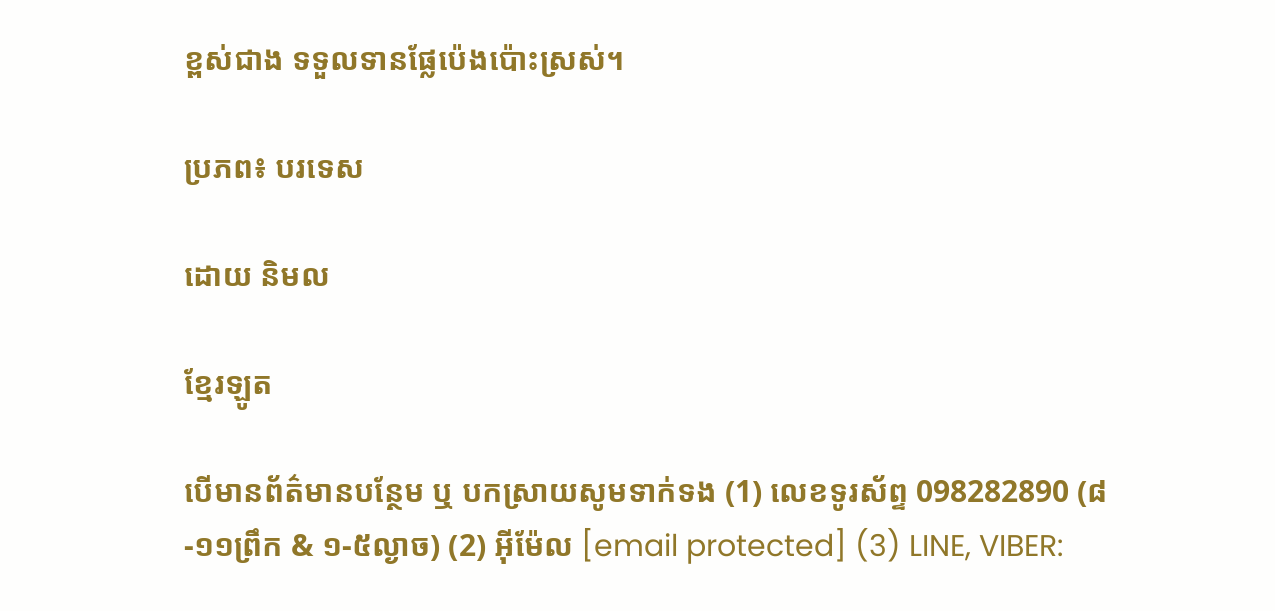ខ្ពស់ជាង ទទួលទានផ្លែប៉េងប៉ោះស្រស់។

ប្រភព៖ បរទេស

ដោយ និមល

ខ្មែរឡូត

បើមានព័ត៌មានបន្ថែម ឬ បកស្រាយសូមទាក់ទង (1) លេខទូរស័ព្ទ 098282890 (៨-១១ព្រឹក & ១-៥ល្ងាច) (2) អ៊ីម៉ែល [email protected] (3) LINE, VIBER: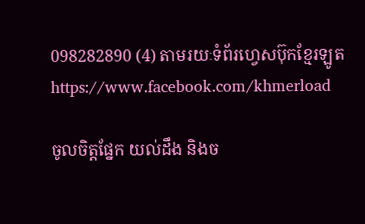098282890 (4) តាមរយៈទំព័រហ្វេសប៊ុកខ្មែរឡូត https://www.facebook.com/khmerload

ចូលចិត្តផ្នែក យល់ដឹង និងច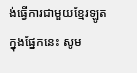ង់ធ្វើការជាមួយខ្មែរឡូតក្នុងផ្នែកនេះ សូម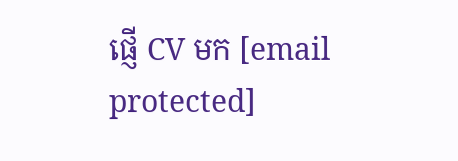ផ្ញើ CV មក [email protected]